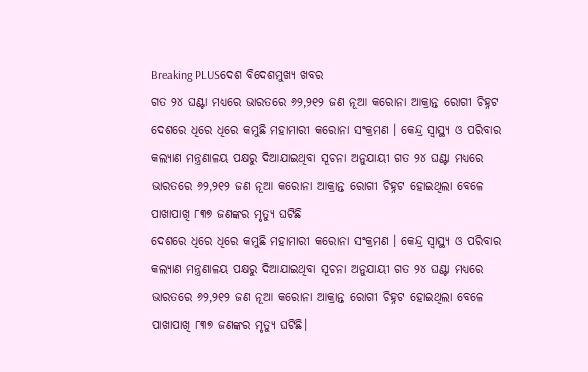Breaking PLUSଦେଶ ବିଦେଶମୁଖ୍ୟ ଖବର
ଗତ ୨୪ ଘଣ୍ଟା ମଧ୍ୟରେ ଭାରତରେ ୬୨,୨୧୨ ଜଣ ନୂଆ କରୋନା ଆକ୍ରାନ୍ତ ରୋଗୀ ଚିହ୍ନଟ
ଦେଶରେ ଧିରେ ଧିରେ କମୁଛି ମହାମାରୀ କରୋନା ସଂକ୍ରମଣ । କେନ୍ଦ୍ର ସ୍ୱାସ୍ଥ୍ୟ ଓ ପରିବାର କଲ୍ୟାଣ ମନ୍ତ୍ରଣାଳୟ ପକ୍ଷରୁ ଦିଆଯାଇଥିବା ସୂଚନା ଅନୁଯାୟୀ ଗତ ୨୪ ଘଣ୍ଟା ମଧ୍ୟରେ ଭାରତରେ ୬୨,୨୧୨ ଜଣ ନୂଆ କରୋନା ଆକ୍ରାନ୍ତ ରୋଗୀ ଚିହ୍ନଟ ହୋଇଥିଲା ବେଳେ ପାଖାପାଖି ୮୩୭ ଜଣଙ୍କର ମୃତ୍ୟୁ ଘଟିଛି
ଦେଶରେ ଧିରେ ଧିରେ କମୁଛି ମହାମାରୀ କରୋନା ସଂକ୍ରମଣ । କେନ୍ଦ୍ର ସ୍ୱାସ୍ଥ୍ୟ ଓ ପରିବାର କଲ୍ୟାଣ ମନ୍ତ୍ରଣାଳୟ ପକ୍ଷରୁ ଦିଆଯାଇଥିବା ସୂଚନା ଅନୁଯାୟୀ ଗତ ୨୪ ଘଣ୍ଟା ମଧ୍ୟରେ ଭାରତରେ ୬୨,୨୧୨ ଜଣ ନୂଆ କରୋନା ଆକ୍ରାନ୍ତ ରୋଗୀ ଚିହ୍ନଟ ହୋଇଥିଲା ବେଳେ ପାଖାପାଖି ୮୩୭ ଜଣଙ୍କର ମୃତ୍ୟୁ ଘଟିଛି।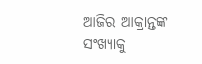ଆଜିର ଆକ୍ରାନ୍ତଙ୍କ ସଂଖ୍ୟାକୁ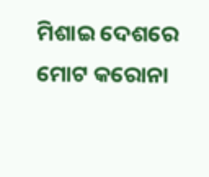ମିଶାଇ ଦେଶରେ ମୋଟ କରୋନା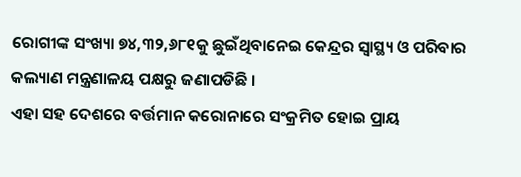ରୋଗୀଙ୍କ ସଂଖ୍ୟା ୭୪,୩୨,୬୮୧କୁ ଛୁଇଁଥିବାନେଇ କେନ୍ଦ୍ରର ସ୍ୱାସ୍ଥ୍ୟ ଓ ପରିବାର କଲ୍ୟାଣ ମନ୍ତ୍ରଣାଳୟ ପକ୍ଷରୁ ଜଣାପଡିଛି ।
ଏହା ସହ ଦେଶରେ ବର୍ତ୍ତମାନ କରୋନାରେ ସଂକ୍ରମିତ ହୋଇ ପ୍ରାୟ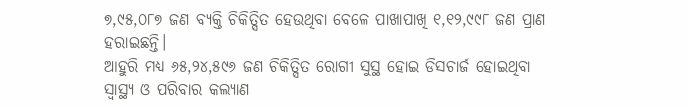୭,୯୫,୦୮୭ ଜଣ ବ୍ୟକ୍ତି ଚିକିତ୍ସିତ ହେଉଥିବା ବେଳେ ପାଖାପାଖି ୧,୧୨,୯୯୮ ଜଣ ପ୍ରାଣ ହରାଇଛନ୍ତି।
ଆହୁରି ମଧ୍ୟ ୬୫,୨୪,୫୯୬ ଜଣ ଚିକିତ୍ସିତ ରୋଗୀ ସୁସ୍ଥ ହୋଇ ଡିସଚାର୍ଜ ହୋଇଥିବା ସ୍ୱାସ୍ଥ୍ୟ ଓ ପରିବାର କଲ୍ୟାଣ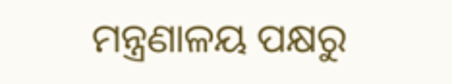ମନ୍ତ୍ରଣାଳୟ ପକ୍ଷରୁ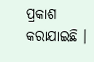ପ୍ରକାଶ କରାଯାଇଛି ।